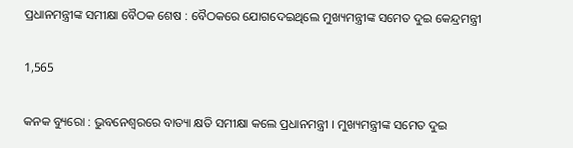ପ୍ରଧାନମନ୍ତ୍ରୀଙ୍କ ସମୀକ୍ଷା ବୈଠକ ଶେଷ : ବୈଠକରେ ଯୋଗଦେଇଥିଲେ ମୁଖ୍ୟମନ୍ତ୍ରୀଙ୍କ ସମେତ ଦୁଇ କେନ୍ଦ୍ରମନ୍ତ୍ରୀ

1,565

କନକ ବ୍ୟୁରୋ : ଭୁବନେଶ୍ବରରେ ବାତ୍ୟା କ୍ଷତି ସମୀକ୍ଷା କଲେ ପ୍ରଧାନମନ୍ତ୍ରୀ । ମୁଖ୍ୟମନ୍ତ୍ରୀଙ୍କ ସମେତ ଦୁଇ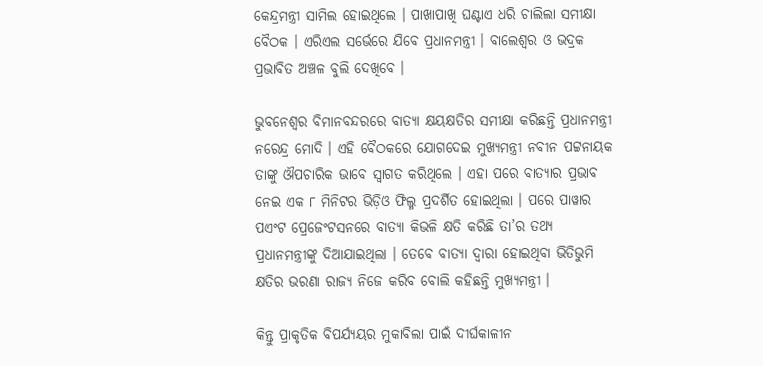କେନ୍ଦ୍ରମନ୍ତ୍ରୀ ସାମିଲ ହୋଇଥିଲେ । ପାଖାପାଖି ଘଣ୍ଟାଏ ଧରି ଚାଲିଲା ସମୀକ୍ଷା ବୈଠକ । ଏରିଏଲ ସର୍ଭେରେ ଯିବେ ପ୍ରଧାନମନ୍ତ୍ରୀ । ବାଲେଶ୍ବର ଓ ଭଦ୍ରକ ପ୍ରଭାବିତ ଅଞ୍ଚଳ ବୁଲି ଦେଖିବେ ।

ଭୁବନେଶ୍ୱର ବିମାନବନ୍ଦରରେ ବାତ୍ୟା କ୍ଷୟକ୍ଷତିର ସମୀକ୍ଷା କରିଛନ୍ତି ପ୍ରଧାନମନ୍ତ୍ରୀ ନରେନ୍ଦ୍ର ମୋଦି । ଏହି ବୈଠକରେ ଯୋଗଦେଇ ମୁଖ୍ୟମନ୍ତ୍ରୀ ନବୀନ ପଟ୍ଟନାୟକ ତାଙ୍କୁ ଔପଚାରିକ ଭାବେ ସ୍ୱାଗତ କରିଥିଲେ । ଏହା ପରେ ବାତ୍ୟାର ପ୍ରଭାବ ନେଇ ଏକ ୮ ମିନିଟର ଭିଡ଼ିଓ ଫିଲ୍ମ ପ୍ରଦର୍ଶିତ ହୋଇଥିଲା । ପରେ ପାୱାର ପଏଂଟ ପ୍ରେଜେଂଟସନରେ ବାତ୍ୟା କିଭଳି କ୍ଷତି କରିଛି ତା’ର ତଥ୍ୟ ପ୍ରଧାନମନ୍ତ୍ରୀଙ୍କୁ ଦିଆଯାଇଥିଲା । ତେବେ ବାତ୍ୟା ଦ୍ୱାରା ହୋଇଥିବା ଭିତିଭୁମି କ୍ଷତିର ଭରଣା ରାଜ୍ୟ ନିଜେ କରିବ ବୋଲି କହିଛନ୍ତି ମୁଖ୍ୟମନ୍ତ୍ରୀ ।

କିନ୍ତୁ ପ୍ରାକୃତିକ ବିପର୍ଯ୍ୟୟର ମୁକାବିଲା ପାଇଁ ଦୀର୍ଘକାଳୀନ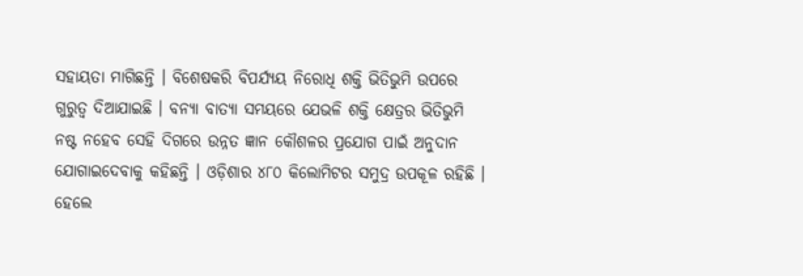ସହାୟତା ମାଗିଛନ୍ତି । ବିଶେଷକରି ବିପର୍ଯ୍ୟୟ ନିରୋଧି ଶକ୍ତି ଭିତିଭୁମି ଉପରେ ଗୁରୁତ୍ୱ ଦିଆଯାଇଛି । ବନ୍ୟା ବାତ୍ୟା ସମୟରେ ଯେଭଳି ଶକ୍ତି କ୍ଷେତ୍ରର ଭିତିଭୁମି ନଷ୍ଟ ନହେବ ସେହି ଦିଗରେ ଉନ୍ନତ ଜ୍ଞାନ କୌଶଳର ପ୍ରଯୋଗ ପାଇଁ ଅନୁଦାନ ଯୋଗାଇଦେବାକୁ କହିଛନ୍ତି । ଓଡ଼ିଶାର ୪୮୦ କିଲୋମିଟର ସମୁଦ୍ର ଉପକୂଳ ରହିଛି । ହେଲେ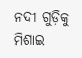ନଦୀ ଗୁଡ଼ିକୁ ମିଶାଇ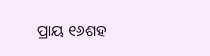ପ୍ରାୟ ୧୬ଶହ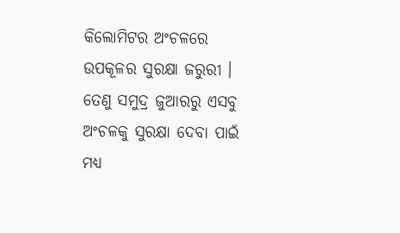କିଲୋମିଟର ଅଂଚଳରେ ଉପକୂଳର ସୁରକ୍ଷା ଜରୁରୀ । ତେଣୁ ସମୁଦ୍ର ଜୁଆରରୁ ଏସବୁ ଅଂଚଳକୁ ସୁରକ୍ଷା ଦେବା ପାଇଁ ମଧ୍ୟ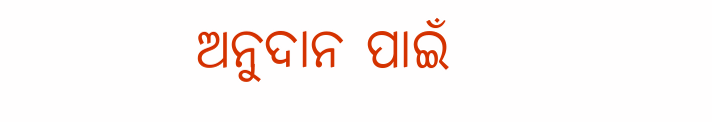ଅନୁଦାନ ପାଇଁ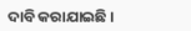ଦାବି କରାଯାଇଛି ।